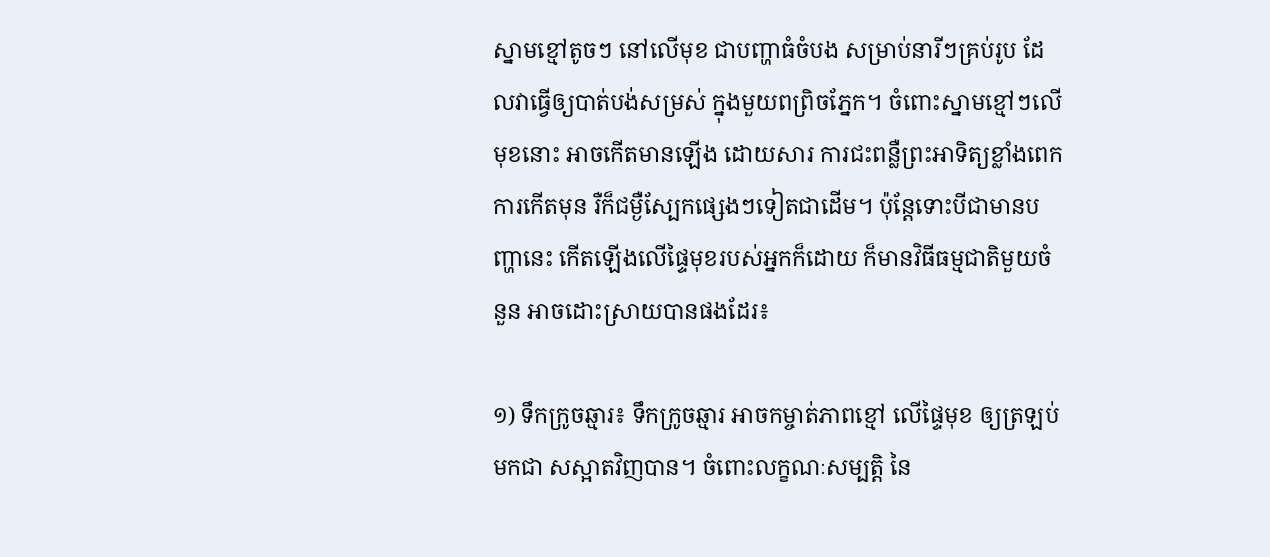ស្នាមខ្មៅតូចៗ នៅលើមុខ ជាបញ្ហាធំចំបង សម្រាប់នារីៗគ្រប់រូប ដែលវាធ្វើឲ្យបាត់បង់សម្រស់ ក្នុងមួយពព្រិចភ្នែក។ ចំពោះស្នាមខ្មៅៗលើមុខនោះ អាចកើតមានឡើង ដោយសារ ការជះពន្លឺព្រះអាទិត្យខ្លាំងពេក ការកើតមុន រឺក៏ជម្ងឺស្បែកផ្សេងៗទៀតជាដើម។ ប៉ុន្តែទោះបីជាមានបញ្ហានេះ កើតឡើងលើផ្ទៃមុខរបស់អ្នកក៏ដោយ ក៏មានវិធីធម្មជាតិមួយចំនួន អាចដោះស្រាយបានផងដែរ៖

១) ទឹកក្រូចឆ្មារ៖ ទឹកក្រូចឆ្មារ អាចកម្ចាត់ភាពខ្មៅ លើផ្ទៃមុខ ឲ្យត្រឡប់មកជា សស្អាតវិញបាន។ ចំពោះលក្ខណៈសម្បត្តិ នៃ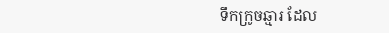ទឹកក្រូចឆ្មារ ដែល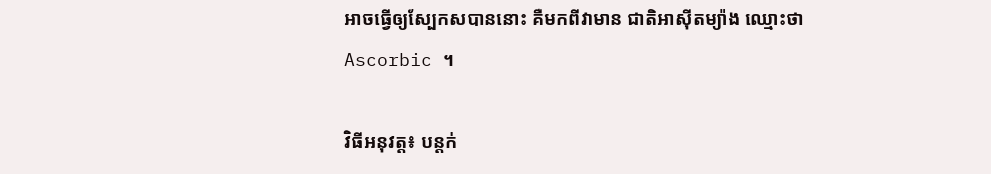អាចធ្វើឲ្យស្បែកសបាននោះ គឺមកពីវាមាន ជាតិអាស៊ីតម្យ៉ាង ឈ្មោះថា Ascorbic ។

វិធីអនុវត្ត៖ បន្តក់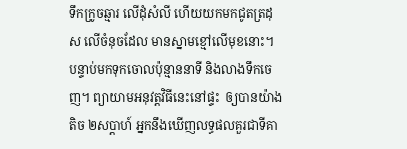ទឹកក្រូចឆ្មារ លើដុំសំលី ហើយយកមកជូតត្រដុស លើចំនុចដែល មានស្នាមខ្មៅលើមុខនោះ។ បន្ទាប់មកទុកចោលប៉ុន្មាននាទី និងលាងទឹកចេញ។ ព្យាយាមអនុវត្តវិធីនេះនៅផ្ទះ  ឲ្យបានយ៉ាងតិច ២សប្តាហ៍ អ្នកនឹងឃើញលទ្ធផលគួរជាទីគា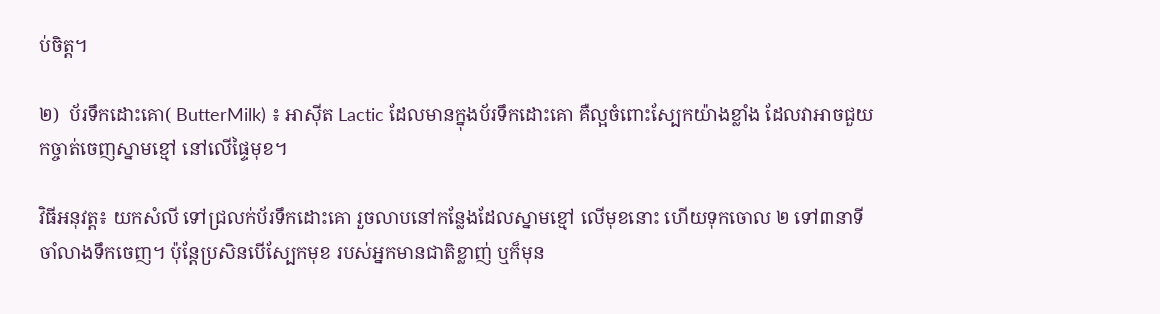ប់ចិត្ត។

២)  ប័រទឹកដោះគោ( ButterMilk) ៖ អាស៊ីត Lactic ដែលមានក្នុងប័រទឹកដោះគោ គឺល្អចំពោះស្បែកយ៉ាងខ្លាំង ដែលវាអាចជួយកច្ចាត់ចេញស្នាមខ្មៅ នៅលើផ្ទៃមុខ។

វិធីអនុវត្ត៖ យកសំលី ទៅជ្រលក់ប័រទឹកដោះគោ រួចលាបនៅកន្លែងដែលស្នាមខ្មៅ លើមុខនោះ ហើយទុកចោល ២ ទៅ៣នាទី ចាំលាងទឹកចេញ។ ប៉ុន្តែប្រសិនបើស្បែកមុខ របស់អ្នកមានជាតិខ្លាញ់ ឬក៏មុន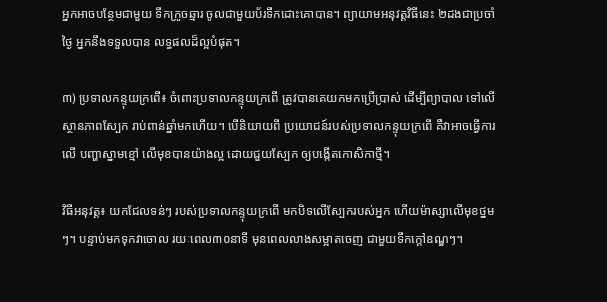អ្នកអាចបន្ថែមជាមួយ ទឹកក្រូចឆ្មារ ចូលជាមួយប័រទឹកដោះគោបាន។ ព្យាយាមអនុវត្តវិធីនេះ ២ដងជាប្រចាំថ្ងៃ អ្នកនឹងទទួលបាន លទ្ធផលដ៏ល្អបំផុត។

៣) ប្រទាលកន្ទុយក្រពើ៖ ចំពោះប្រទាលកន្ទុយក្រពើ ត្រូវបានគេយកមកប្រើប្រាស់ ដើម្បីព្យាបាល ទៅលើស្ថានភាពស្បែក រាប់ពាន់ឆ្នាំមកហើយ។ បើនិយាយពី ប្រយោជន៍របស់ប្រទាលកន្ទុយក្រពើ គឺវាអាចធ្វើការលើ បញ្ហាស្នាមខ្មៅ លើមុខបានយ៉ាងល្អ ដោយជួយស្បែក ឲ្យបង្កើតកោសិកាថ្មី។

វិធីអនុវត្ត៖ យកជែលទន់ៗ របស់ប្រទាលកន្ទុយក្រពើ មកបិទលើស្បែករបស់អ្នក ហើយម៉ាស្សាលើមុខថ្នមៗ។ បន្ទាប់មកទុកវាចោល រយៈពេល៣០នាទី មុនពេលលាងសម្អាតចេញ ជាមួយទឹកក្តៅឧណ្ឌៗ។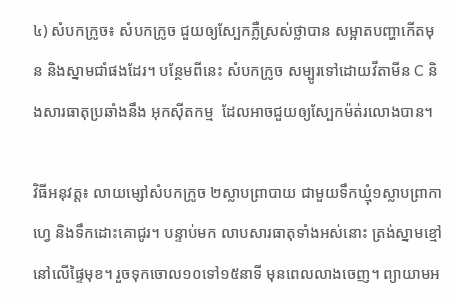៤) សំបកក្រូច៖ សំបកក្រូច ជួយឲ្យស្បែកភ្លឺស្រស់ថ្លាបាន សម្អាតបញ្ហាកើតមុន និងស្នាមជាំផងដែរ។ បន្ថែមពីនេះ សំបកក្រូច សម្បូរទៅដោយវីតាមីន C និងសារធាតុប្រឆាំងនឹង អុកស៊ីតកម្ម  ដែលអាចជួយឲ្យស្បែកម៉ត់រលោងបាន។

វិធីអនុវត្ត៖ លាយម្សៅសំបកក្រូច ២ស្លាបព្រាបាយ ជាមួយទឹកឃ្មុំ១ស្លាបព្រាកាហ្វេ និងទឹកដោះគោជូរ។ បន្ទាប់មក លាបសារធាតុទាំងអស់នោះ ត្រង់ស្នាមខ្មៅនៅលើផ្ទៃមុខ។ រួចទុកចោល១០ទៅ១៥នាទី មុនពេលលាងចេញ។ ព្យាយាមអ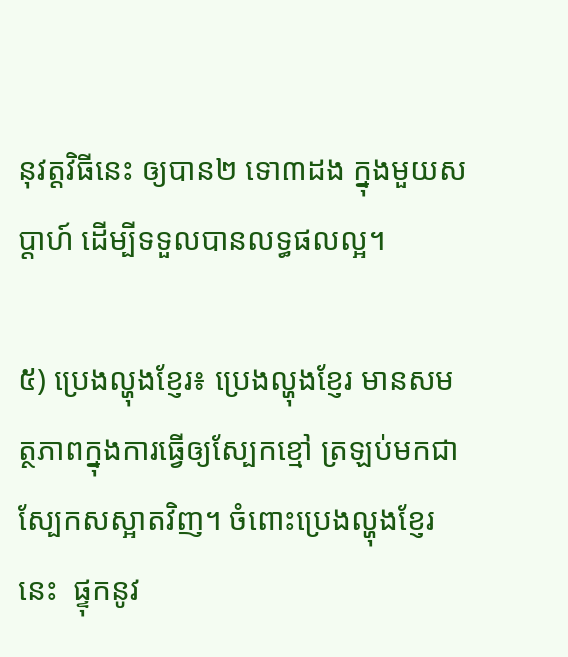នុវត្តវិធីនេះ ឲ្យបាន២ ទោ៣ដង ក្នុងមួយសប្តាហ៍ ដើម្បីទទួលបានលទ្ធផលល្អ។

៥) ប្រេងល្ហុងខ្ញែរ៖ ប្រេងល្ហុងខ្ញែរ មានសមត្ថភាពក្នុងការធ្វើឲ្យស្បែកខ្មៅ ត្រឡប់មកជាស្បែកសស្អាតវិញ។ ចំពោះប្រេងល្ហុងខ្ញែរនេះ  ផ្ទុកនូវ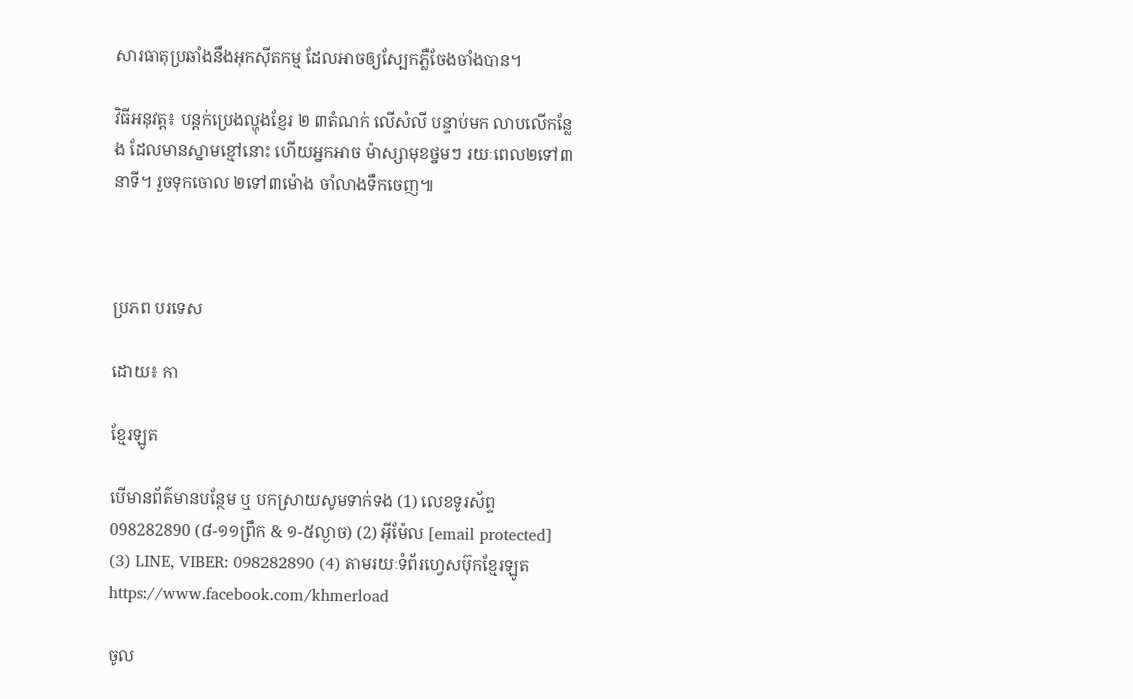សារធាតុប្រឆាំងនឹងអុកស៊ីតកម្ម ដែលអាចឲ្យស្បែកភ្លឺចែងចាំងបាន។

វិធីអនុវត្ត៖ បន្តក់ប្រេងល្ហុងខ្ញែរ ២ ៣តំណក់ លើសំលី បន្ទាប់មក លាបលើកន្លែង ដែលមានស្នាមខ្មៅនោះ ហើយអ្នកអាច ម៉ាស្សាមុខថ្នមៗ រយៈពេល២ទៅ៣នាទី។ រួចទុកចោល ២ទៅ៣ម៉ោង ចាំលាងទឹកចេញ៕



ប្រភព បរទេស

ដោយ៖ កា

ខ្មែរឡូត

បើមានព័ត៌មានបន្ថែម ឬ បកស្រាយសូមទាក់ទង (1) លេខទូរស័ព្ទ 098282890 (៨-១១ព្រឹក & ១-៥ល្ងាច) (2) អ៊ីម៉ែល [email protected] (3) LINE, VIBER: 098282890 (4) តាមរយៈទំព័រហ្វេសប៊ុកខ្មែរឡូត https://www.facebook.com/khmerload

ចូល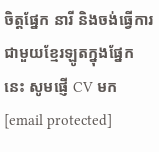ចិត្តផ្នែក នារី និងចង់ធ្វើការជាមួយខ្មែរឡូតក្នុងផ្នែកនេះ សូមផ្ញើ CV មក [email protected]